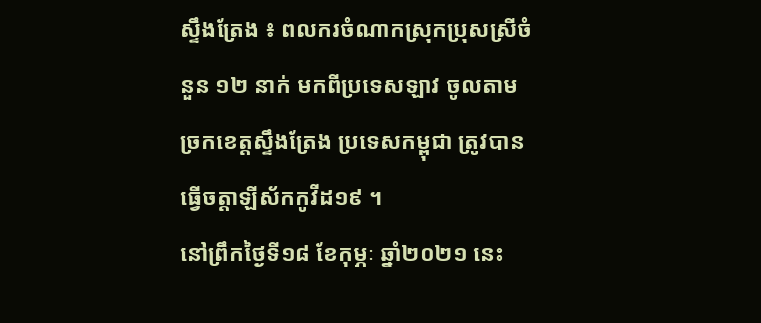ស្ទឹងត្រែង ៖ ពលករចំណាកស្រុកប្រុសស្រីចំនួន ១២ នាក់ មកពីប្រទេសឡាវ ចូលតាមច្រកខេត្តស្ទឹងត្រែង ប្រទេសកម្ពុជា ត្រូវបានធ្វើចត្តាឡីស័កកូវីដ១៩ ។
នៅព្រឹកថ្ងៃទី១៨ ខែកុម្ភៈ ឆ្នាំ២០២១ នេះ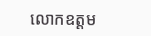លោកឧត្តម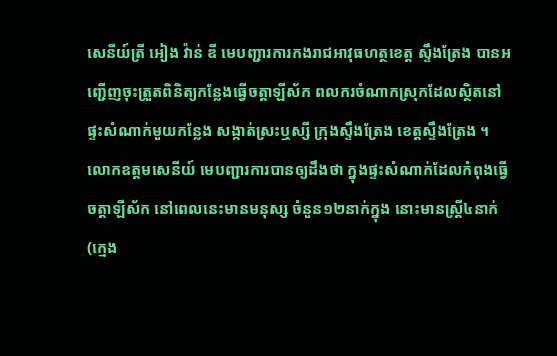សេនីយ៍ត្រី អៀង វ៉ាន់ ឌី មេបញ្ជារការកងរាជអាវុធហត្ថខេត្ត ស្ទឹងត្រែង បានអញ្ជើញចុះត្រួតពិនិត្យកន្លែងធ្វើចត្តាឡីស័ក ពលករចំណាកស្រុកដែលស្ថិតនៅផ្ទះសំណាក់មួយកន្លែង សង្កាត់ស្រះឬស្សី ក្រុងស្ទឹងត្រែង ខេត្តស្ទឹងត្រែង ។
លោកឧត្តមសេនីយ៍ មេបញ្ជារការបានឲ្យដឹងថា ក្នុងផ្ទះសំណាក់ដែលកំពុងធ្វើចត្តាឡីស័ក នៅពេលនេះមានមនុស្ស ចំនួន១២នាក់ក្នុង នោះមានស្ដ្រី៤នាក់(ក្មេង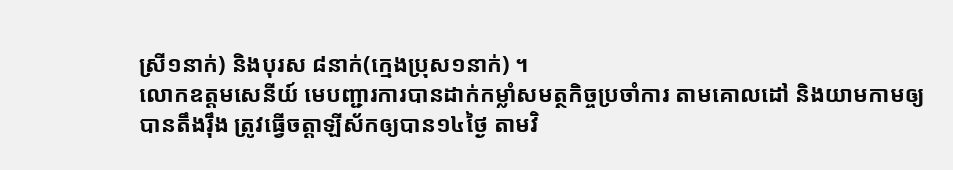ស្រី១នាក់) និងបុរស ៨នាក់(ក្មេងប្រុស១នាក់) ។
លោកឧត្តមសេនីយ៍ មេបញ្ជារការបានដាក់កម្លាំសមត្ថកិច្ចប្រចាំការ តាមគោលដៅ និងយាមកាមឲ្យបានតឹងរ៉ឹង ត្រូវធ្វើចត្តាឡីស័កឲ្យបាន១៤ថ្ងៃ តាមវិ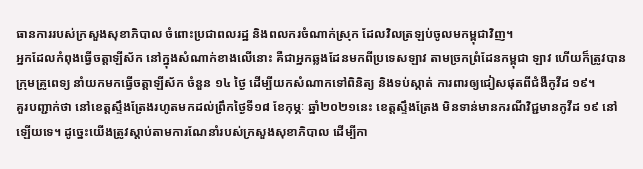ធានការរបស់ក្រសួងសុខាភិបាល ចំពោះប្រជាពលរដ្ឋ និងពលករចំណាក់ស្រុក ដែលវិលត្រឡប់ចូលមកម្ពុជាវិញ។
អ្នកដែលកំពុងធ្វើចត្តាឡីស័ក នៅក្នុងសំណាក់ខាងលើនោះ គឺជាអ្នកឆ្លងដែនមកពីប្រទេសឡាវ តាមច្រកព្រំដែនកម្ពុជា ឡាវ ហើយក៏ត្រូវបានក្រុមគ្រូពេទ្យ នាំយកមកធ្វើចត្តាឡីស័ក ចំនួន ១៤ ថ្ងៃ ដើម្បីយកសំណាកទៅពិនិត្យ និងទប់ស្កាត់ ការពារឲ្យជៀសផុតពីជំងឺកូវីដ ១៩។
គួរបញ្ជាក់ថា នៅខេត្តស្ទឹងត្រែងរហូតមកដល់ព្រឹកថ្ងៃទី១៨ ខែកុម្ភៈ ឆ្នាំ២០២១នេះ ខេត្តស្ទឹងត្រែង មិនទាន់មានករណីវិជ្ជមានកូវីដ ១៩ នៅឡើយទេ។ ដូច្នេះយើងត្រូវស្ដាប់តាមការណែនាំរបស់ក្រសួងសុខាភិបាល ដើម្បីកា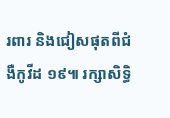រពារ និងជៀសផុតពីជំងឺកូវីដ ១៩៕ រក្សាសិទ្ធិ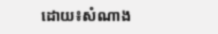ដោយ៖សំណាង